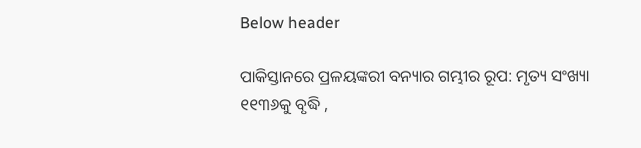Below header

ପାକିସ୍ତାନରେ ପ୍ରଳୟଙ୍କରୀ ବନ୍ୟାର ଗମ୍ଭୀର ରୂପ: ମୃତ୍ୟ ସଂଖ୍ୟା ୧୧୩୬କୁ ବୃଦ୍ଧି ,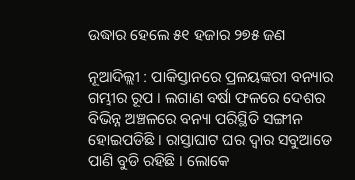ଉଦ୍ଧାର ହେଲେ ୫୧ ହଜାର ୨୭୫ ଜଣ

ନୂଆଦିଲ୍ଲୀ : ପାକିସ୍ତାନରେ ପ୍ରଳୟଙ୍କରୀ ବନ୍ୟାର ଗମ୍ଭୀର ରୂପ । ଲଗାଣ ବର୍ଷା ଫଳରେ ଦେଶର ବିଭିନ୍ନ ଅଞ୍ଚଳରେ ବନ୍ୟା ପରିସ୍ଥିତି ସଙ୍ଗୀନ ହୋଇପଡିଛି । ରାସ୍ତାଘାଟ ଘର ଦ୍ବାର ସବୁଆଡେ ପାଣି ବୁଡି ରହିଛି । ଲୋକେ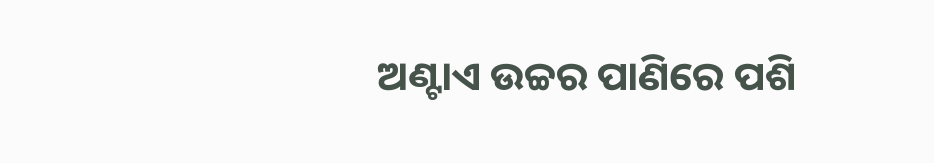ଅଣ୍ଟାଏ ଉଚ୍ଚର ପାଣିରେ ପଶି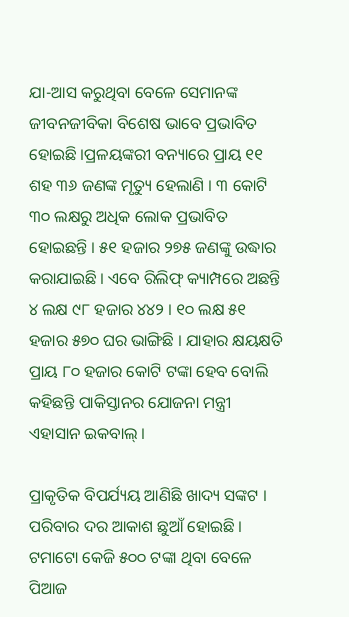ଯା-ଆସ କରୁଥିବା ବେଳେ ସେମାନଙ୍କ ଜୀବନଜୀବିକା ବିଶେଷ ଭାବେ ପ୍ରଭାବିତ ହୋଇଛି ।ପ୍ରଳୟଙ୍କରୀ ବନ୍ୟାରେ ପ୍ରାୟ ୧୧ ଶହ ୩୬ ଜଣଙ୍କ ମୃତ୍ୟୁ ହେଲାଣି । ୩ କୋଟି ୩୦ ଲକ୍ଷରୁ ଅଧିକ ଲୋକ ପ୍ରଭାବିତ ହୋଇଛନ୍ତି । ୫୧ ହଜାର ୨୭୫ ଜଣଙ୍କୁ ଉଦ୍ଧାର କରାଯାଇଛି । ଏବେ ରିଲିଫ୍‌ କ୍ୟାମ୍ପରେ ଅଛନ୍ତି ୪ ଲକ୍ଷ ୯୮ ହଜାର ୪୪୨ । ୧୦ ଲକ୍ଷ ୫୧ ହଜାର ୫୭୦ ଘର ଭାଙ୍ଗିଛି । ଯାହାର କ୍ଷୟକ୍ଷତି ପ୍ରାୟ ୮୦ ହଜାର କୋଟି ଟଙ୍କା ହେବ ବୋଲି କହିଛନ୍ତି ପାକିସ୍ତାନର ଯୋଜନା ମନ୍ତ୍ରୀ ଏହାସାନ ଇକବାଲ୍‌ ।

ପ୍ରାକୃତିକ ବିପର୍ଯ୍ୟୟ ଆଣିଛି ଖାଦ୍ୟ ସଙ୍କଟ । ପରିବାର ଦର ଆକାଶ ଛୁଆଁ ହୋଇଛି । ଟମାଟୋ କେଜି ୫୦୦ ଟଙ୍କା ଥିବା ବେଳେ ପିଆଜ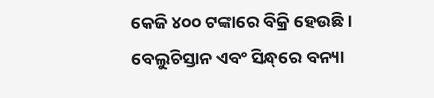କେଜି ୪୦୦ ଟଙ୍କାରେ ବିକ୍ରି ହେଉଛି । ବେଲୁଚିସ୍ତାନ ଏବଂ ସିନ୍ଧ୍‌ରେ ବନ୍ୟା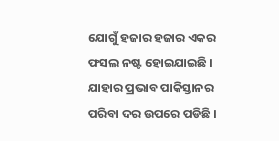ଯୋଗୁଁ ହଜାର ହଜାର ଏକର ଫସଲ ନଷ୍ଟ ହୋଇଯାଇଛି । ଯାହାର ପ୍ରଭାବ ପାକିସ୍ତାନର ପରିବା ଦର ଉପରେ ପଡିଛି ।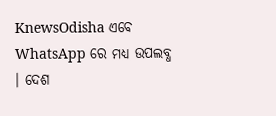KnewsOdisha ଏବେ WhatsApp ରେ ମଧ୍ୟ ଉପଲବ୍ଧ । ଦେଶ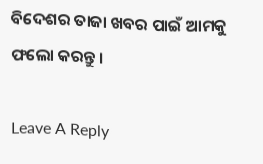ବିଦେଶର ତାଜା ଖବର ପାଇଁ ଆମକୁ ଫଲୋ କରନ୍ତୁ ।

Leave A Reply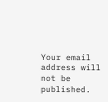Your email address will not be published.